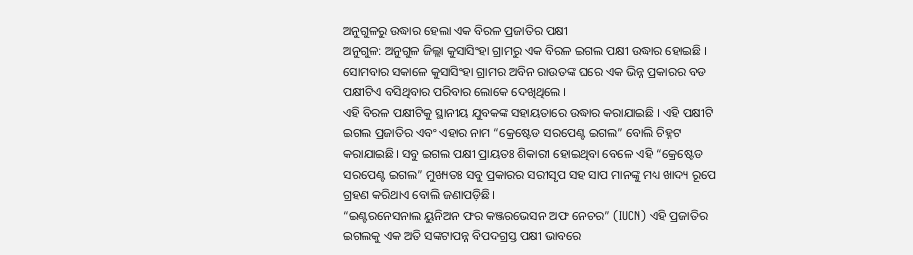ଅନୁଗୁଳରୁ ଉଦ୍ଧାର ହେଲା ଏକ ବିରଳ ପ୍ରଜାତିର ପକ୍ଷୀ
ଅନୁଗୁଳ: ଅନୁଗୁଳ ଜିଲ୍ଲା କୁସାସିଂହା ଗ୍ରାମରୁ ଏକ ବିରଳ ଇଗଲ ପକ୍ଷୀ ଉଦ୍ଧାର ହୋଇଛି । ସୋମବାର ସକାଳେ କୁସାସିଂହା ଗ୍ରାମର ଅବିନ ରାଉତଙ୍କ ଘରେ ଏକ ଭିନ୍ନ ପ୍ରକାରର ବଡ ପକ୍ଷୀଟିଏ ବସିଥିବାର ପରିବାର ଲୋକେ ଦେଖିଥିଲେ ।
ଏହି ବିରଳ ପକ୍ଷୀଟିକୁ ସ୍ଥାନୀୟ ଯୁବକଙ୍କ ସହାୟତାରେ ଉଦ୍ଧାର କରାଯାଇଛି । ଏହି ପକ୍ଷୀଟି ଇଗଲ ପ୍ରଜାତିର ଏବଂ ଏହାର ନାମ “କ୍ରେଷ୍ଟେଡ ସରପେଣ୍ଟ ଇଗଲ” ବୋଲି ଚିହ୍ନଟ କରାଯାଇଛି। ସବୁ ଇଗଲ ପକ୍ଷୀ ପ୍ରାୟତଃ ଶିକାରୀ ହୋଇଥିବା ବେଳେ ଏହି “କ୍ରେଷ୍ଟେଡ ସରପେଣ୍ଟ ଇଗଲ” ମୁଖ୍ୟତଃ ସବୁ ପ୍ରକାରର ସରୀସୃପ ସହ ସାପ ମାନଙ୍କୁ ମଧ୍ୟ ଖାଦ୍ୟ ରୂପେ ଗ୍ରହଣ କରିଥାଏ ବୋଲି ଜଣାପଡ଼ିଛି।
“ଇଣ୍ଟରନେସନାଲ ୟୁନିଅନ ଫର କଞ୍ଜରଭେସନ ଅଫ ନେଚର” (IUCN) ଏହି ପ୍ରଜାତିର ଇଗଲକୁ ଏକ ଅତି ସଙ୍କଟାପନ୍ନ ବିପଦଗ୍ରସ୍ତ ପକ୍ଷୀ ଭାବରେ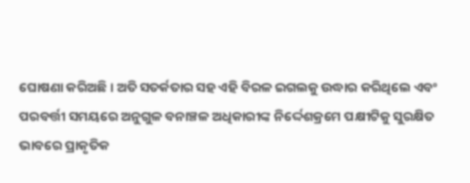ଘୋଷଣା କରିଅଛି । ଅତି ସତର୍କତାର ସହ ଏହି ବିରଳ ଇଗଲକୁ ଉଦ୍ଧାର କରିଥିଲେ ଏବଂ ପରବର୍ତ୍ତୀ ସମୟରେ ଅନୁଗୁଳ ବନାଞ୍ଚଳ ଅଧିକାରୀଙ୍କ ନିର୍ଦ୍ଦେଶକ୍ରମେ ପକ୍ଷୀଟିକୁ ସୁରକ୍ଷିତ ଭାବରେ ପ୍ରାକୃତିକ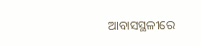ଆବାସସ୍ଥଳୀରେ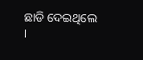ଛାଡି ଦେଇଥିଲେ ।